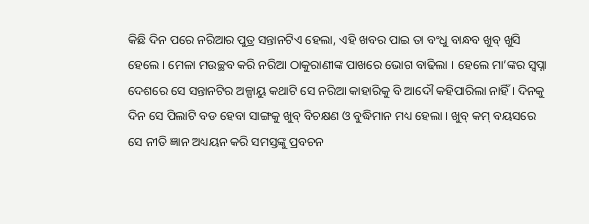କିଛି ଦିନ ପରେ ନରିଆର ପୁତ୍ର ସନ୍ତାନଟିଏ ହେଲା, ଏହି ଖବର ପାଇ ତା ବଂଧୁ ବାନ୍ଧବ ଖୁବ୍ ଖୁସି ହେଲେ । ମେଳା ମଉଚ୍ଛବ କରି ନରିଆ ଠାକୁରାଣୀଙ୍କ ପାଖରେ ଭୋଗ ବାଢିଲା । ହେଲେ ମା’ଙ୍କର ସ୍ୱପ୍ନା ଦେଶରେ ସେ ସନ୍ତାନଟିର ଅଳ୍ପାୟୁ କଥାଟି ସେ ନରିଆ କାହାରିକୁ ବି ଆଦୌ କହିପାରିଲା ନାହିଁ । ଦିନକୁ ଦିନ ସେ ପିଲାଟି ବଡ ହେବା ସାଙ୍ଗକୁ ଖୁବ୍ ବିଚକ୍ଷଣ ଓ ବୁଦ୍ଧିମାନ ମଧ୍ୟ ହେଲା । ଖୁବ୍ କମ୍ ବୟସରେ ସେ ନୀତି ଜ୍ଞାନ ଅଧ୍ୟୟନ କରି ସମସ୍ତଙ୍କୁ ପ୍ରବଚନ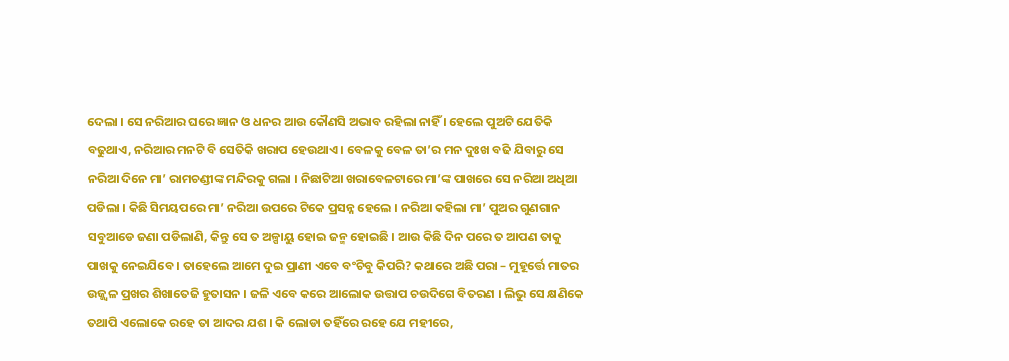ଦେଲା । ସେ ନରିଆର ଘରେ ଜ୍ଞାନ ଓ ଧନର ଆଉ କୌଣସି ଅଭାବ ରହିଲା ନାହିଁ । ହେଲେ ପୁଅଟି ଯେତିକି ବଢୁଥାଏ, ନରିଆର ମନଟି ବି ସେତିକି ଖରାପ ହେଉଥାଏ । ବେଳକୁ ବେଳ ତା’ର ମନ ଦୁଃଖ ବଢି ଯିବାରୁ ସେ ନରିଆ ଦିନେ ମା’ ରାମଚଣ୍ଡୀଙ୍କ ମନ୍ଦିରକୁ ଗଲା । ନିଛାଟିଆ ଖରାବେଳଟାରେ ମା’ଙ୍କ ପାଖରେ ସେ ନରିଆ ଅଧିଆ ପଡିଲା । କିଛି ସିମୟପରେ ମା’ ନରିଆ ଉପରେ ଟିକେ ପ୍ରସନ୍ନ ହେଲେ । ନରିଆ କହିଲା ମା’ ପୁଅର ଗୁଣଗାନ ସବୁଆଡେ ଜଣା ପଡିଲାଣି, କିନ୍ତୁ ସେ ତ ଅଳ୍ପାୟୁ ହୋଇ ଜନ୍ମ ହୋଇଛି । ଆଉ କିଛି ଦିନ ପରେ ତ ଆପଣ ତାକୁ ପାଖକୁ ନେଇଯିବେ । ତାହେଲେ ଆମେ ଦୁଇ ପ୍ରାଣୀ ଏବେ ବଂଚିବୁ କିପରି? କଥାରେ ଅଛି ପରା – ମୁହୂର୍ତ୍ତେ ମାତର ଉଜ୍ଜ୍ୱଳ ପ୍ରଖର ଶିଖାତେଜି ହୁତାସନ । ଜଳି ଏବେ କରେ ଆଲୋକ ଉତ୍ତାପ ଚଉଦିଗେ ବିତରଣ । ଲିଭୁ ସେ କ୍ଷଣିକେ ତଥାପି ଏଲୋକେ ରହେ ତା ଆଦର ଯଶ । କି ଲୋଡା ତହିଁରେ ରହେ ଯେ ମହୀରେ,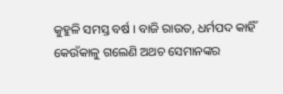କୁହୁଳି ସମସ୍ତ ବର୍ଷ । ବାଜି ରାଉତ, ଧର୍ମପଦ କାହିଁ କେଉଁକାଳୁ ଗଲେଣି ଅଥଚ ସେମାନଙ୍କର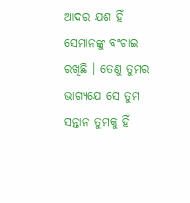ଆଦର ଯଶ ହିଁ ସେମାନଙ୍କୁ ବଂଚାଇ ରଖିଛି । ତେଣୁ ତୁମର ଭାଗ୍ୟଯେ ସେ ତୁମ ସନ୍ତାନ ତୁମକୁ ହିଁ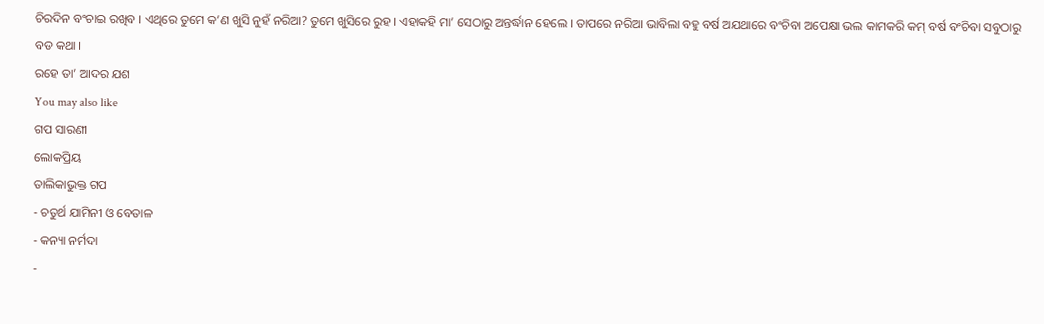ଚିରଦିନ ବଂଚାଇ ରଖିବ । ଏଥିରେ ତୁମେ କ’ଣ ଖୁସି ନୁହଁ ନରିଆ? ତୁମେ ଖୁସିରେ ରୁହ । ଏହାକହି ମା’ ସେଠାରୁ ଅନ୍ତର୍ଦ୍ଧାନ ହେଲେ । ତାପରେ ନରିଆ ଭାବିଲା ବହୁ ବର୍ଷ ଅଯଥାରେ ବଂଚିବା ଅପେକ୍ଷା ଭଲ କାମକରି କମ୍ ବର୍ଷ ବଂଚିବା ସବୁଠାରୁ ବଡ କଥା ।
ରହେ ତା’ ଆଦର ଯଶ
You may also like
ଗପ ସାରଣୀ
ଲୋକପ୍ରିୟ
ତାଲିକାଭୁକ୍ତ ଗପ
- ଚତୁର୍ଥ ଯାମିନୀ ଓ ବେତାଳ
- କନ୍ୟା ନର୍ମଦା
-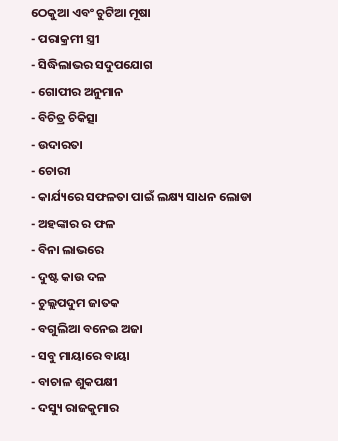ଠେକୁଆ ଏବଂ ଚୁଟିଆ ମୂଷା
- ପରାକ୍ରମୀ ସ୍ତ୍ରୀ
- ସିଦ୍ଧିଲାଭର ସଦୁପଯୋଗ
- ଗୋପୀର ଅନୁମାନ
- ବିଚିତ୍ର ଚିକିତ୍ସା
- ଉଦାରତା
- ଚୋରୀ
- କାର୍ଯ୍ୟରେ ସଫଳତା ପାଇଁ ଲକ୍ଷ୍ୟ ସାଧନ ଲୋଡା
- ଅହଙ୍କାର ର ଫଳ
- ବିନା ଲାଭରେ
- ଦୁଷ୍ଟ କାଉ ଦଳ
- ଚୁଲ୍ଲପଦୁମ ଜାତକ
- ବଗୁଲିଆ ବନେଇ ଅଜା
- ସବୁ ମାୟାରେ ବାୟା
- ବାଚାଳ ଶୁକପକ୍ଷୀ
- ଦସ୍ୟୁ ରାଜକୁମାର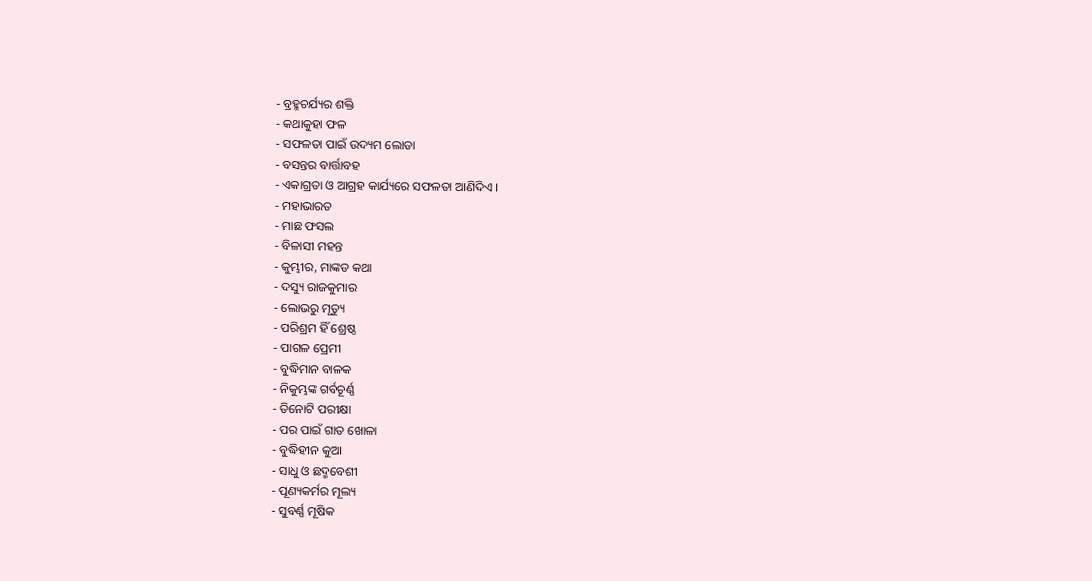- ବ୍ରହ୍ମଚର୍ଯ୍ୟର ଶକ୍ତି
- କଥାକୁହା ଫଳ
- ସଫଳତା ପାଇଁ ଉଦ୍ୟମ ଲୋଡା
- ବସନ୍ତର ବାର୍ତ୍ତାବହ
- ଏକାଗ୍ରତା ଓ ଆଗ୍ରହ କାର୍ଯ୍ୟରେ ସଫଳତା ଆଣିଦିଏ ।
- ମହାଭାରତ
- ମାଛ ଫସଲ
- ବିଳାସୀ ମହନ୍ତ
- କୁମ୍ଭୀର, ମାଙ୍କଡ କଥା
- ଦସ୍ୟୁ ରାଜକୁମାର
- ଲୋଭରୁ ମୃତ୍ୟୁ
- ପରିଶ୍ରମ ହିଁ ଶ୍ରେଷ୍ଠ
- ପାଗଳ ପ୍ରେମୀ
- ବୁଦ୍ଧିମାନ ବାଳକ
- ନିକୁମ୍ଭଙ୍କ ଗର୍ବଚୂର୍ଣ୍ଣ
- ତିନୋଟି ପରୀକ୍ଷା
- ପର ପାଇଁ ଗାତ ଖୋଳା
- ବୁଦ୍ଧିହୀନ କୁଆ
- ସାଧୁ ଓ ଛଦ୍ମବେଶୀ
- ପୂଣ୍ୟକର୍ମର ମୂଲ୍ୟ
- ସୁବର୍ଣ୍ଣ ମୂଷିକ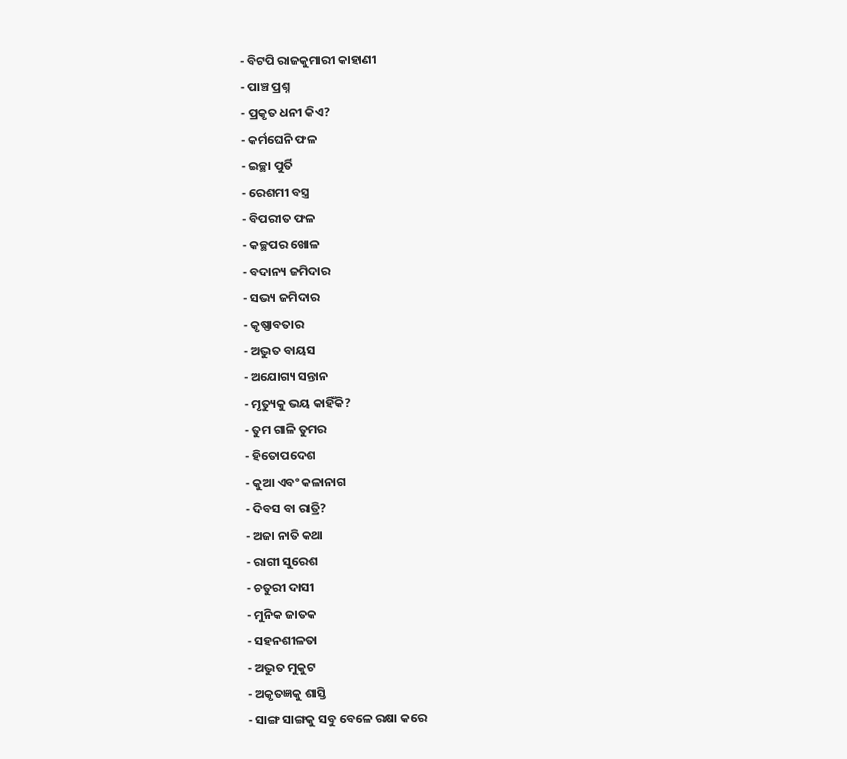- ବିଟପି ରାଜକୁମାରୀ କାହାଣୀ
- ପାଞ୍ଚ ପ୍ରଶ୍ନ
- ପ୍ରକୃତ ଧନୀ କିଏ?
- କର୍ମଘେନି ଫଳ
- ଇଚ୍ଛା ପୁର୍ତି
- ରେଶମୀ ବସ୍ତ୍ର
- ବିପରୀତ ଫଳ
- କଚ୍ଛପର ଖୋଳ
- ବଦାନ୍ୟ ଜମିଦାର
- ସଭ୍ୟ ଜମିଦାର
- କୃଷ୍ଣାବତାର
- ଅଦ୍ଭୁତ ବାୟସ
- ଅଯୋଗ୍ୟ ସନ୍ତାନ
- ମୃତ୍ୟୁକୁ ଭୟ କାହିଁକି?
- ତୁମ ଗାଳି ତୁମର
- ହିତୋପଦେଶ
- କୁଆ ଏବଂ କଳାନାଗ
- ଦିବସ ବା ରାତ୍ରି?
- ଅଜା ନାତି କଥା
- ରାଗୀ ସୁରେଶ
- ଚତୁରୀ ଦାସୀ
- ମୁନିକ ଜାତକ
- ସହନଶୀଳତା
- ଅଦ୍ଭୁତ ମୁକୁଟ
- ଅକୃତଜ୍ଞକୁ ଶାସ୍ତି
- ସାଙ୍ଗ ସାଙ୍ଗକୁ ସବୁ ବେଳେ ରକ୍ଷା କରେ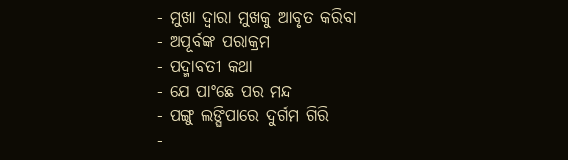- ମୁଖା ଦ୍ୱାରା ମୁଖକୁ ଆବୃତ କରିବା
- ଅପୂର୍ବଙ୍କ ପରାକ୍ରମ
- ପଦ୍ମାବତୀ କଥା
- ଯେ ପାଂଛେ ପର ମନ୍ଦ
- ପଙ୍ଗୁ ଲଙ୍ଘିପାରେ ଦୁର୍ଗମ ଗିରି
-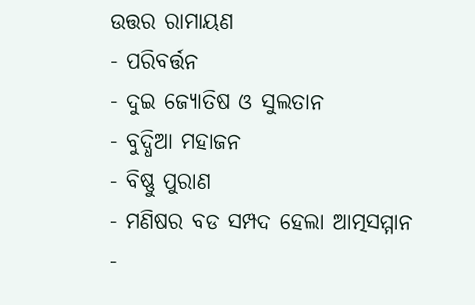ଉତ୍ତର ରାମାୟଣ
- ପରିବର୍ତ୍ତନ
- ଦୁଇ ଜ୍ୟୋତିଷ ଓ ସୁଲତାନ
- ବୁଦ୍ଧିଆ ମହାଜନ
- ବିଷ୍ଣୁ ପୁରାଣ
- ମଣିଷର ବଡ ସମ୍ପଦ ହେଲା ଆତ୍ମସମ୍ମାନ
-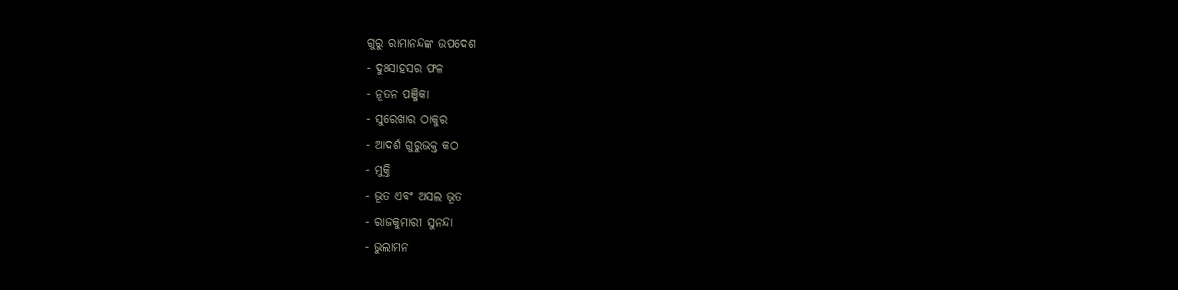ଗୁରୁ ରାମାନନ୍ଦଙ୍କ ଉପଦେଶ
- ଦୁଃସାହସର ଫଳ
- ନୂତନ ପଞ୍ଜିକା
- ସୁରେଖାର ଠାକୁର
- ଆଦର୍ଶ ଗୁରୁଭକ୍ତ କଠ
- ମୁକ୍ତି
- ଭୂତ ଏବଂ ଅସଲ ଭୂତ
- ରାଜକୁମାରୀ ସୁନନ୍ଦା
- ଭୁଲାମନ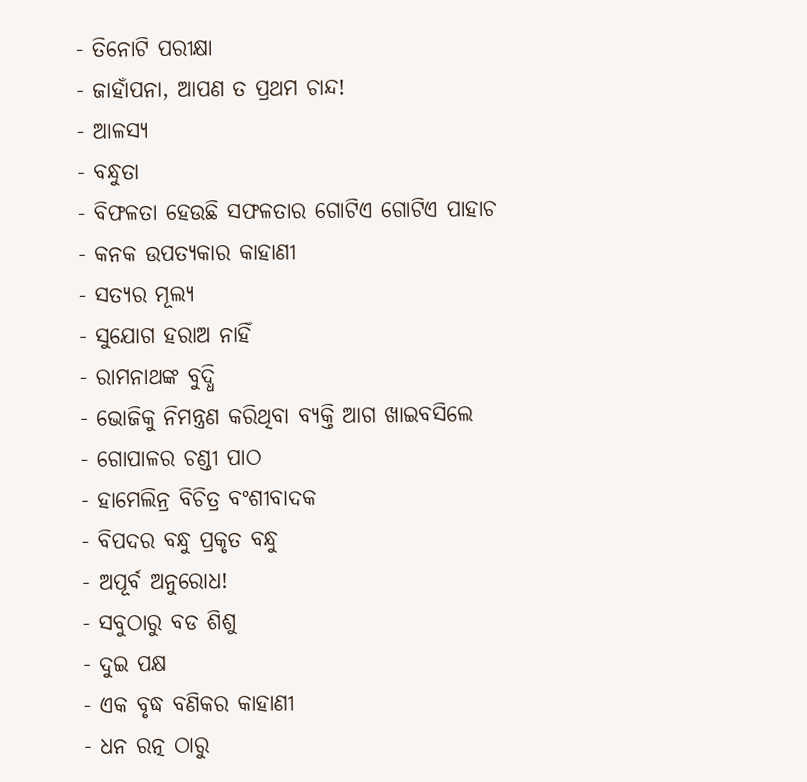- ତିନୋଟି ପରୀକ୍ଷା
- ଜାହାଁପନା, ଆପଣ ତ ପ୍ରଥମ ଚାନ୍ଦ!
- ଆଳସ୍ୟ
- ବନ୍ଧୁତା
- ବିଫଳତା ହେଉଛି ସଫଳତାର ଗୋଟିଏ ଗୋଟିଏ ପାହାଚ
- କନକ ଉପତ୍ୟକାର କାହାଣୀ
- ସତ୍ୟର ମୂଲ୍ୟ
- ସୁଯୋଗ ହରାଅ ନାହିଁ
- ରାମନାଥଙ୍କ ବୁଦ୍ଧି
- ଭୋଜିକୁ ନିମନ୍ତ୍ରଣ କରିଥିବା ବ୍ୟକ୍ତି ଆଗ ଖାଇବସିଲେ
- ଗୋପାଳର ଚଣ୍ଡୀ ପାଠ
- ହାମେଲିନ୍ର ବିଚିତ୍ର ବଂଶୀବାଦକ
- ବିପଦର ବନ୍ଧୁ ପ୍ରକୃତ ବନ୍ଧୁ
- ଅପୂର୍ବ ଅନୁରୋଧ!
- ସବୁଠାରୁ ବଡ ଶିଶୁ
- ଦୁଇ ପକ୍ଷ
- ଏକ ବୃଦ୍ଧ ବଣିକର କାହାଣୀ
- ଧନ ରତ୍ନ ଠାରୁ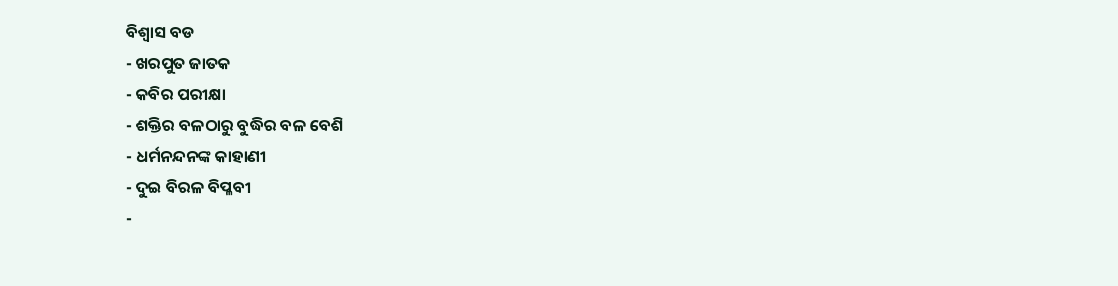ବିଶ୍ୱାସ ବଡ
- ଖରପୁତ ଜାତକ
- କବିର ପରୀକ୍ଷା
- ଶକ୍ତିର ବଳଠାରୁ ବୁଦ୍ଧିର ବଳ ବେଶି
- ଧର୍ମନନ୍ଦନଙ୍କ କାହାଣୀ
- ଦୁଇ ବିରଳ ବିପ୍ଳବୀ
-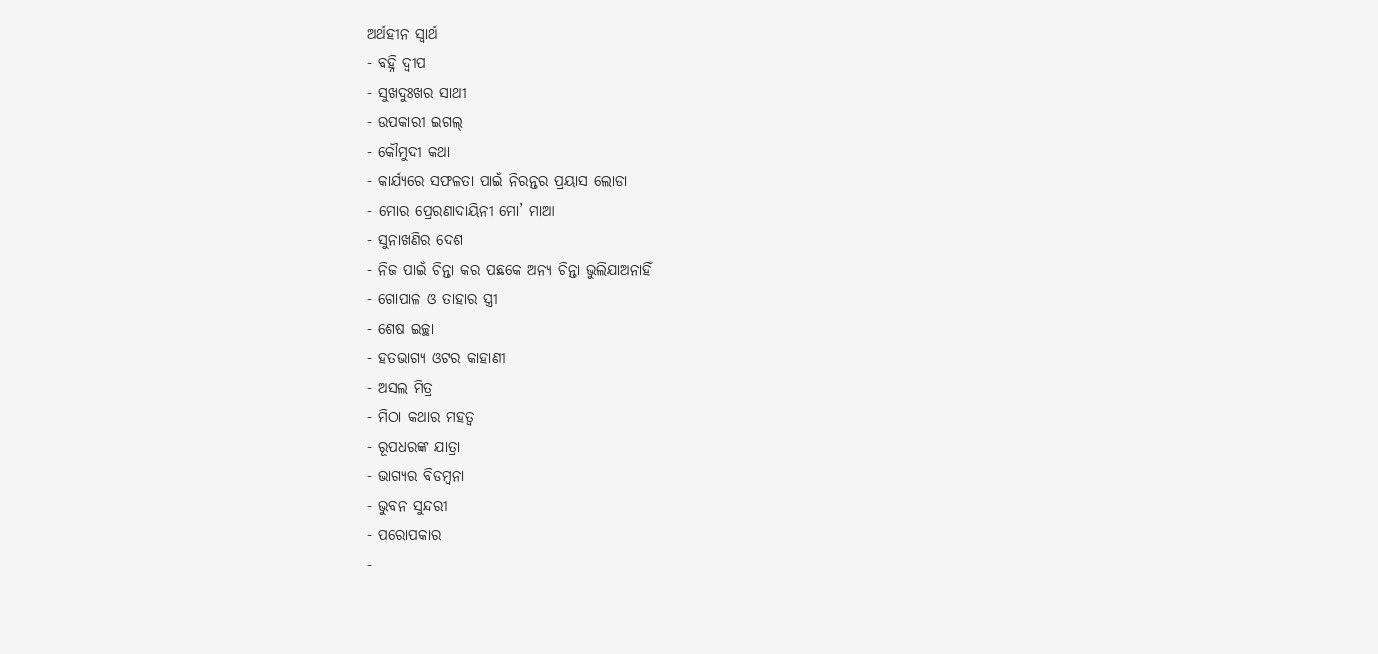ଅର୍ଥହୀନ ସ୍ୱାର୍ଥ
- ବହ୍ନି ଦ୍ୱୀପ
- ସୁଖଦୁଃଖର ସାଥୀ
- ଉପକାରୀ ଇଗଲ୍
- କୌମୁଦୀ କଥା
- କାର୍ଯ୍ୟରେ ସଫଳତା ପାଇଁ ନିରନ୍ତର ପ୍ରୟାସ ଲୋଡା
- ମୋର ପ୍ରେରଣାଦାୟିନୀ ମୋ’ ମାଆ
- ସୁନାଖଣିର ଦେଶ
- ନିଜ ପାଇଁ ଚିନ୍ତା କର ପଛକେ ଅନ୍ୟ ଚିନ୍ତା ଭୁଲିଯାଅନାହିଁ
- ଗୋପାଳ ଓ ତାହାର ସ୍ତ୍ରୀ
- ଶେଷ ଇଚ୍ଛା
- ହତଭାଗ୍ୟ ଓଟର କାହାଣୀ
- ଅସଲ ମିତ୍ର
- ମିଠା କଥାର ମହତ୍ୱ
- ରୂପଧରଙ୍କ ଯାତ୍ରା
- ଭାଗ୍ୟର ବିଡମ୍ବନା
- ଭୁବନ ସୁନ୍ଦରୀ
- ପରୋପକାର
-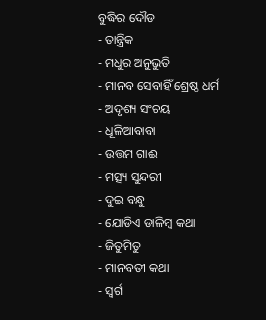ବୁଦ୍ଧିର ଦୌଡ
- ତାନ୍ତ୍ରିକ
- ମଧୁର ଅନୁଭୁତି
- ମାନବ ସେବାହିଁ ଶ୍ରେଷ୍ଠ ଧର୍ମ
- ଅଦୃଶ୍ୟ ସଂଚୟ
- ଧୂଳିଆବାବା
- ଉତ୍ତମ ଗାଈ
- ମତ୍ସ୍ୟ ସୁନ୍ଦରୀ
- ଦୁଇ ବନ୍ଧୁ
- ଯୋଡିଏ ଡାଳିମ୍ବ କଥା
- ଜିତୁମିତୁ
- ମାନବତୀ କଥା
- ସ୍ୱର୍ଗ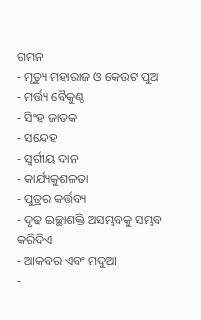ଗମନ
- ମୃତ୍ୟୁ ମହାରାଜ ଓ କେଉଟ ପୁଅ
- ମର୍ତ୍ତ୍ୟ ବୈକୁଣ୍ଠ
- ସିଂହ ଜାତକ
- ସନ୍ଦେହ
- ସ୍ୱର୍ଗୀୟ ଦାନ
- କାର୍ଯ୍ୟକୁଶଳତା
- ପୁତ୍ରର କର୍ତ୍ତବ୍ୟ
- ଦୃଢ ଇଚ୍ଛାଶକ୍ତି ଅସମ୍ଭବକୁ ସମ୍ଭବ କରିଦିଏ
- ଆକବର ଏବଂ ମଦୁଆ
-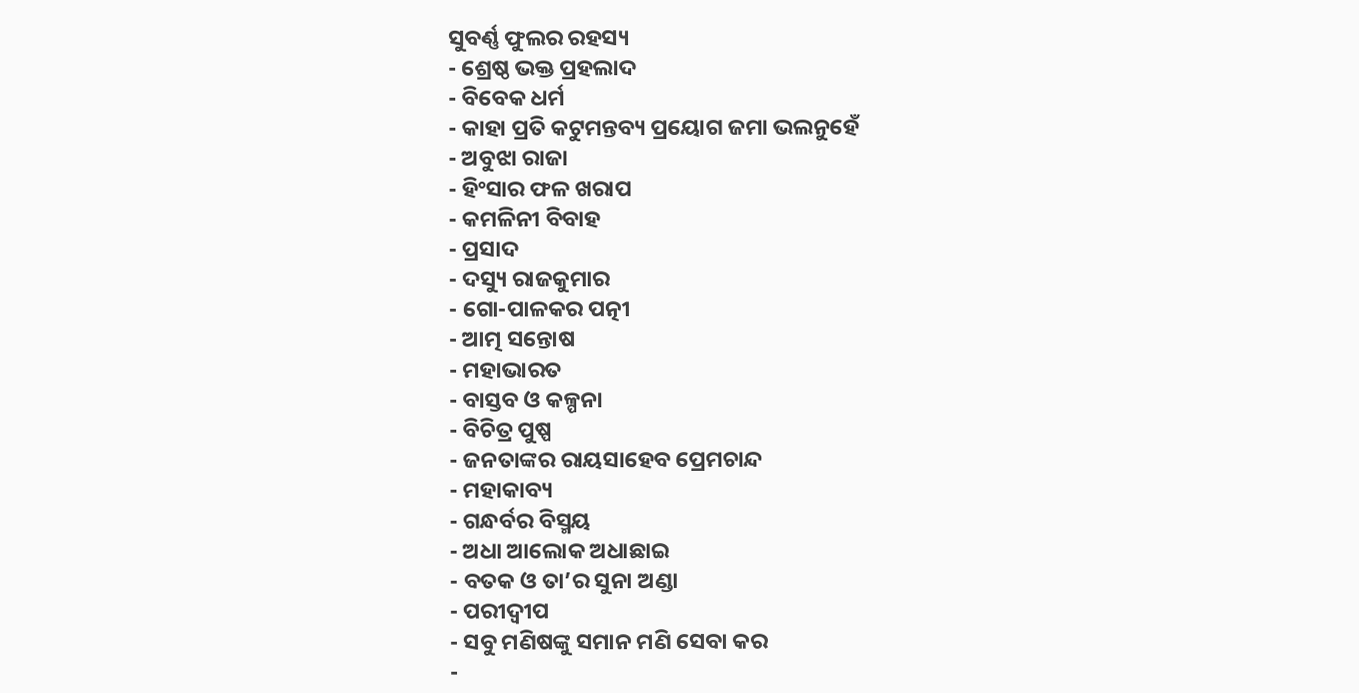ସୁବର୍ଣ୍ଣ ଫୁଲର ରହସ୍ୟ
- ଶ୍ରେଷ୍ଠ ଭକ୍ତ ପ୍ରହଲାଦ
- ବିବେକ ଧର୍ମ
- କାହା ପ୍ରତି କଟୁମନ୍ତବ୍ୟ ପ୍ରୟୋଗ ଜମା ଭଲନୁହେଁ
- ଅବୁଝା ରାଜା
- ହିଂସାର ଫଳ ଖରାପ
- କମଳିନୀ ବିବାହ
- ପ୍ରସାଦ
- ଦସ୍ୟୁ ରାଜକୁମାର
- ଗୋ-ପାଳକର ପତ୍ନୀ
- ଆତ୍ମ ସନ୍ତୋଷ
- ମହାଭାରତ
- ବାସ୍ତବ ଓ କଳ୍ପନା
- ବିଚିତ୍ର ପୁଷ୍ପ
- ଜନତାଙ୍କର ରାୟସାହେବ ପ୍ରେମଚାନ୍ଦ
- ମହାକାବ୍ୟ
- ଗନ୍ଧର୍ବର ବିସ୍ମୟ
- ଅଧା ଆଲୋକ ଅଧାଛାଇ
- ବତକ ଓ ତା’ର ସୁନା ଅଣ୍ଡା
- ପରୀଦ୍ୱୀପ
- ସବୁ ମଣିଷଙ୍କୁ ସମାନ ମଣି ସେବା କର
-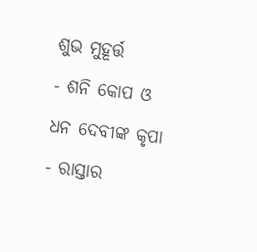ଶୁଭ ମୁହୂର୍ତ୍ତ
- ଶନି କୋପ ଓ ଧନ ଦେବୀଙ୍କ କୃପା
- ରାସ୍ତାର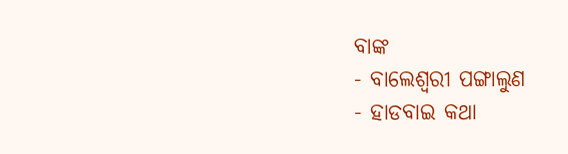ବାଙ୍କ
- ବାଲେଶ୍ୱରୀ ପଙ୍ଗାଲୁଣ
- ହାଡବାଇ କଥା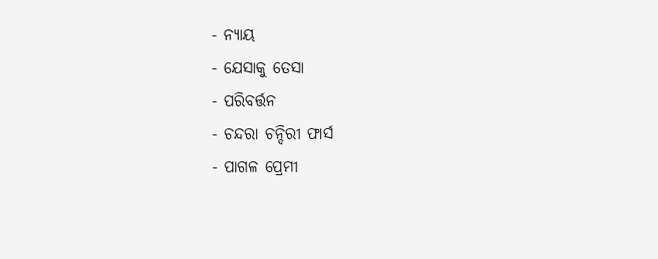- ନ୍ୟାୟ
- ଯେସାକୁ ତେସା
- ପରିବର୍ତ୍ତନ
- ଚନ୍ଦରା ଚନ୍ଦିରୀ ଫାର୍ସ
- ପାଗଳ ପ୍ରେମୀ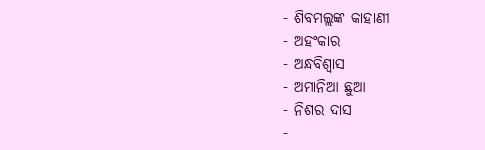- ଶିବମଲ୍ଲଙ୍କ କାହାଣୀ
- ଅହଂକାର
- ଅନ୍ଧବିଶ୍ୱାସ
- ଅମାନିଆ ଛୁଆ
- ନିଶର ଦାସ
-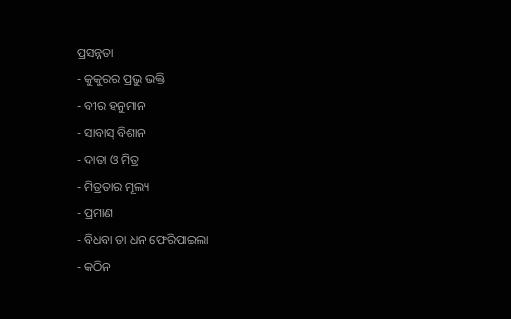ପ୍ରସନ୍ନତା
- କୁକୁରର ପ୍ରଭୁ ଭକ୍ତି
- ବୀର ହନୁମାନ
- ସାବାସ୍ ବିଶାନ
- ଦାତା ଓ ମିତ୍ର
- ମିତ୍ରତାର ମୂଲ୍ୟ
- ପ୍ରମାଣ
- ବିଧବା ତା ଧନ ଫେରିପାଇଲା
- କଠିନ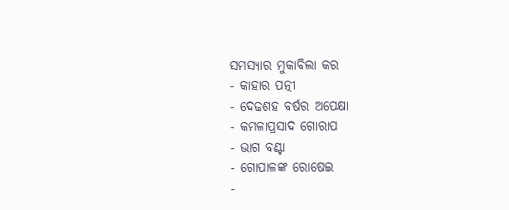ସମସ୍ୟାର ମୁକାବିଲା କର
- କାହାର ପତ୍ନୀ
- ଦେଢଶହ ବର୍ଷର ଅପେକ୍ଷା
- କମଳାପ୍ରସାଦ ଗୋରାପ
- ଭାଗ ବଣ୍ଟା
- ଗୋପାଳଙ୍କ ରୋଷେଇ
-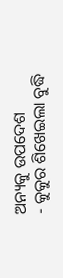ଅନ୍ୟକୁ ଉପଦେଶ
- କୁକୁର ଶିଖେଇଲା ବୁଦ୍ଧି